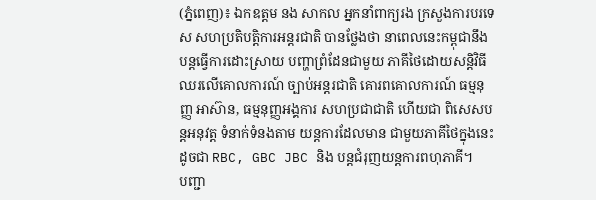(ភ្នំពេញ)៖ ឯកឧត្តម នង សាកល អ្នកនាំពាក្យរង ក្រសួងការបរទេស សហប្រតិបត្តិការអន្តរជាតិ បានថ្លែងថា នាពេលនេះកម្ពុជានឹង បន្តធ្វើការដោះស្រាយ បញ្ហាព្រំដែនជាមួយ ភាគីថៃដោយសន្តិវិធី ឈរលើគោលការណ៍ ច្បាប់អន្តរជាតិ គោរពគោលការណ៍ ធម្មនុញ្ញ អាស៊ាន, ធម្មនុញ្ញអង្គការ សហប្រជាជាតិ ហើយជា ពិសេសបន្តអនុវត្ត ទំនាក់ទំនងតាម យន្តការដែលមាន ជាមួយភាគីថៃក្នុងនេះដូចជា RBC, GBC JBC និង បន្តជំរុញយន្តការពហុភាគី។
បញ្ជា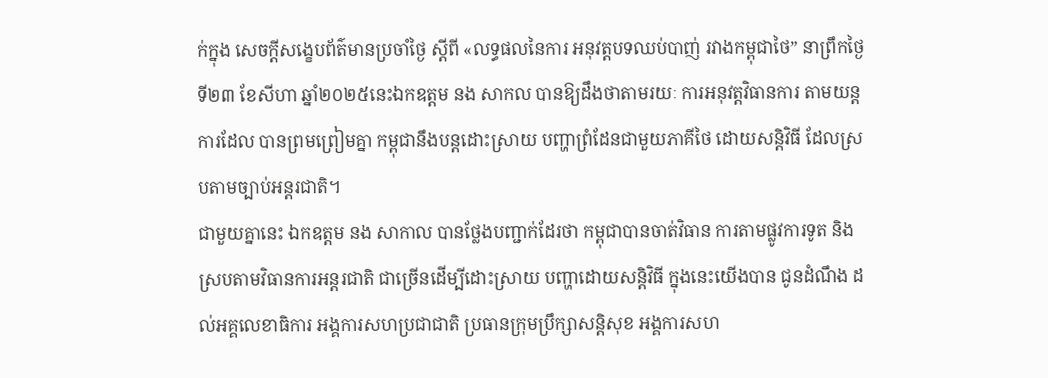ក់ក្នុង សេចក្តីសង្ខេបព័ត៌មានប្រចាំថ្ងៃ ស្តីពី «លទ្ធផលនៃការ អនុវត្តបទឈប់បាញ់ រវាងកម្ពុជាថៃ” នាព្រឹកថ្ងៃទី២៣ ខែសីហា ឆ្នាំ២០២៥នេះឯកឧត្តម នង សាកល បានឱ្យដឹងថាតាមរយៈ ការអនុវត្តវិធានការ តាមយន្តការដែល បានព្រមព្រៀមគ្នា កម្ពុជានឹងបន្តដោះស្រាយ បញ្ហាព្រំដែនជាមួយភាគីថៃ ដោយសន្ដិវិធី ដែលស្របតាមច្បាប់អន្តរជាតិ។
ជាមួយគ្នានេះ ឯកឧត្តម នង សាកាល បានថ្លែងបញ្ជាក់ដែរថា កម្ពុជាបានចាត់វិធាន ការតាមផ្លូវការទូត និងស្របតាមវិធានការអន្តរជាតិ ជាច្រើនដើម្បីដោះស្រាយ បញ្ហាដោយសន្តិវិធី ក្នុងនេះយើងបាន ជូនដំណឹង ដល់អគ្គលេខាធិការ អង្គការសហប្រជាជាតិ ប្រធានក្រុមប្រឹក្សាសន្តិសុខ អង្គការសហ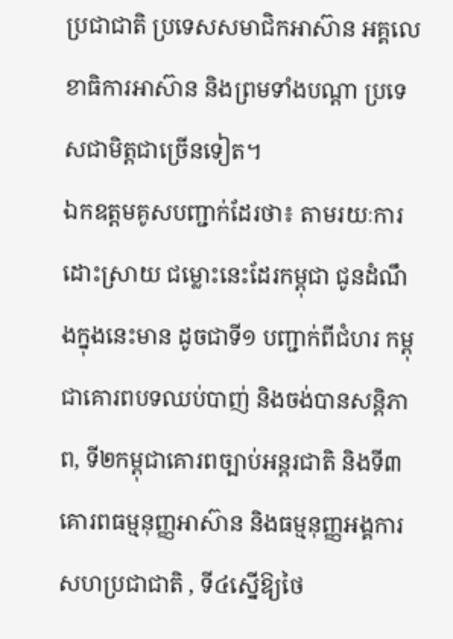ប្រជាជាតិ ប្រទេសសមាជិកអាស៊ាន អគ្គលេខាធិការអាស៊ាន និងព្រមទាំងបណ្តា ប្រទេសជាមិត្តជាច្រើនទៀត។
ឯកឧត្តមគូសបញ្ជាក់ដែរថា៖ តាមរយៈការដោះស្រាយ ជម្លោះនេះដែរកម្ពុជា ជូនដំណឹងក្នុងនេះមាន ដូចជាទី១ បញ្ជាក់ពីជំហរ កម្ពុជាគោរពបទឈប់បាញ់ និងចង់បានសន្តិភាព, ទី២កម្ពុជាគោរពច្បាប់អន្តរជាតិ និងទី៣គោរពធម្មនុញ្ញអាស៊ាន និងធម្មនុញ្ញអង្គការ សហប្រជាជាតិ , ទី៤ស្នើឱ្យថៃ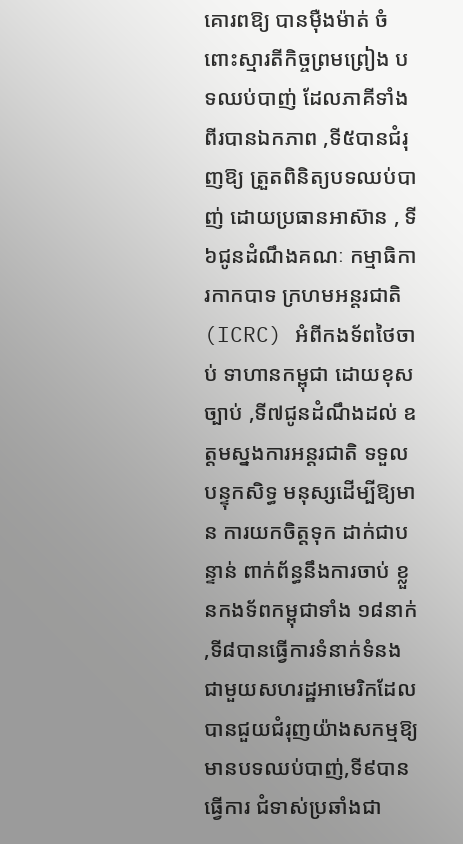គោរពឱ្យ បានម៉ឺងម៉ាត់ ចំពោះស្មារតីកិច្ចព្រមព្រៀង បទឈប់បាញ់ ដែលភាគីទាំង ពីរបានឯកភាព ,ទី៥បានជំរុញឱ្យ ត្រួតពិនិត្យបទឈប់បាញ់ ដោយប្រធានអាស៊ាន , ទី៦ជូនដំណឹងគណៈ កម្មាធិការកាកបាទ ក្រហមអន្តរជាតិ (ICRC) អំពីកងទ័ពថៃចាប់ ទាហានកម្ពុជា ដោយខុសច្បាប់ ,ទី៧ជូនដំណឹងដល់ ឧត្តមស្នងការអន្តរជាតិ ទទួលបន្ទុកសិទ្ធ មនុស្សដើម្បីឱ្យមាន ការយកចិត្តទុក ដាក់ជាបន្ទាន់ ពាក់ព័ន្ធនឹងការចាប់ ខ្លួនកងទ័ពកម្ពុជាទាំង ១៨នាក់ ,ទី៨បានធ្វើការទំនាក់ទំនងជាមួយសហរដ្ឋអាមេរិកដែលបានជួយជំរុញយ៉ាងសកម្មឱ្យមានបទឈប់បាញ់,ទី៩បានធ្វើការ ជំទាស់ប្រឆាំងជា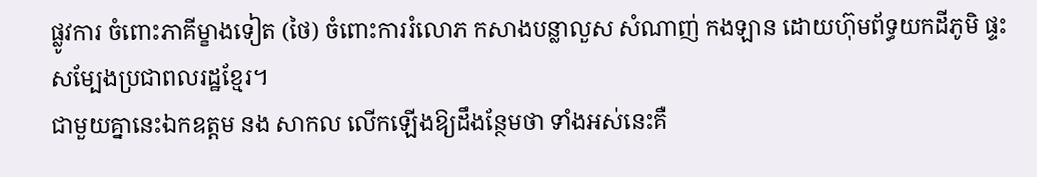ផ្លូវការ ចំពោះភាគីម្ខាងទៀត (ថៃ) ចំពោះការរំលោភ កសាងបន្លាលួស សំណាញ់ កងឡាន ដោយហ៊ុមព័ទ្ធយកដីភូមិ ផ្ទះសម្បែងប្រជាពលរដ្ឋខ្មែរ។
ជាមួយគ្នានេះឯកឧត្តម នង សាកល លើកឡើងឱ្យដឹងន្ថែមថា ទាំងអស់នេះគឺ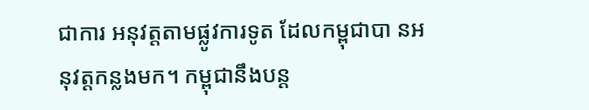ជាការ អនុវត្តតាមផ្លូវការទូត ដែលកម្ពុជាបា នអនុវត្តកន្លងមក។ កម្ពុជានឹងបន្ត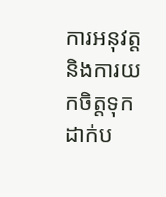ការអនុវត្ត និងការយកចិត្តទុក ដាក់ប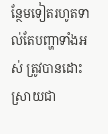ន្ថែមទៀតរហូតទាល់តែបញ្ហាទាំងអស់ ត្រូវបានដោះស្រាយជា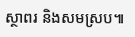ស្ថាពរ និងសមស្រប៕